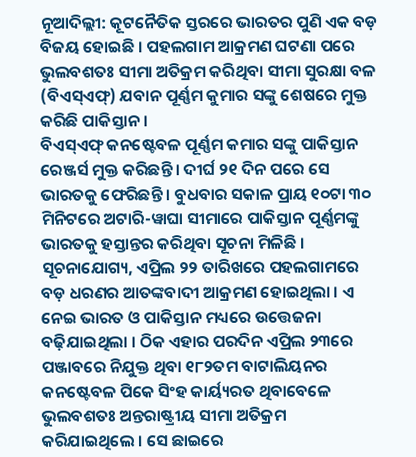ନୂଆଦିଲ୍ଲୀ: କୂଟନୈତିକ ସ୍ତରରେ ଭାରତର ପୁଣି ଏକ ବଡ଼ ବିଜୟ ହୋଇଛି । ପହଲଗାମ ଆକ୍ରମଣ ଘଟଣା ପରେ ଭୁଲବଶତଃ ସୀମା ଅତିକ୍ରମ କରିଥିବା ସୀମା ସୁରକ୍ଷା ବଳ (ବିଏସ୍ଏଫ୍) ଯବାନ ପୂର୍ଣ୍ଣମ କୁମାର ସଙ୍କୁ ଶେଷରେ ମୁକ୍ତ କରିଛି ପାକିସ୍ତାନ ।
ବିଏସ୍ଏଫ୍ କନଷ୍ଟେବଳ ପୂର୍ଣ୍ଣମ କମାର ସଙ୍କୁ ପାକିସ୍ତାନ ରେଞ୍ଜର୍ସ ମୁକ୍ତ କରିଛନ୍ତି । ଦୀର୍ଘ ୨୧ ଦିନ ପରେ ସେ ଭାରତକୁ ଫେରିଛନ୍ତି । ବୁଧବାର ସକାଳ ପ୍ରାୟ ୧୦ଟା ୩୦ ମିନିଟରେ ଅଟାରି-ୱାଘା ସୀମାରେ ପାକିସ୍ତାନ ପୂର୍ଣ୍ଣମଙ୍କୁ ଭାରତକୁ ହସ୍ତାନ୍ତର କରିଥିବା ସୂଚନା ମିଳିଛି ।
ସୂଚନାଯୋଗ୍ୟ, ଏପ୍ରିଲ ୨୨ ତାରିଖରେ ପହଲଗାମରେ ବଡ଼ ଧରଣର ଆତଙ୍କବାଦୀ ଆକ୍ରମଣ ହୋଇଥିଲା । ଏ ନେଇ ଭାରତ ଓ ପାକିସ୍ତାନ ମଧ୍ୟରେ ଉତ୍ତେଜନା ବଢ଼ିଯାଇଥିଲା । ଠିକ ଏହାର ପରଦିନ ଏପ୍ରିଲ ୨୩ରେ ପଞ୍ଜାବରେ ନିଯୁକ୍ତ ଥିବା ୧୮୨ତମ ବାଟାଲିୟନର କନଷ୍ଟେବଳ ପିକେ ସିଂହ କାର୍ୟ୍ୟରତ ଥିବାବେଳେ ଭୁଲବଶତଃ ଅନ୍ତରାଷ୍ଟ୍ରୀୟ ସୀମା ଅତିକ୍ରମ କରିଯାଇଥିଲେ । ସେ ଛାଇରେ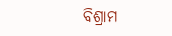ବିଶ୍ରାମ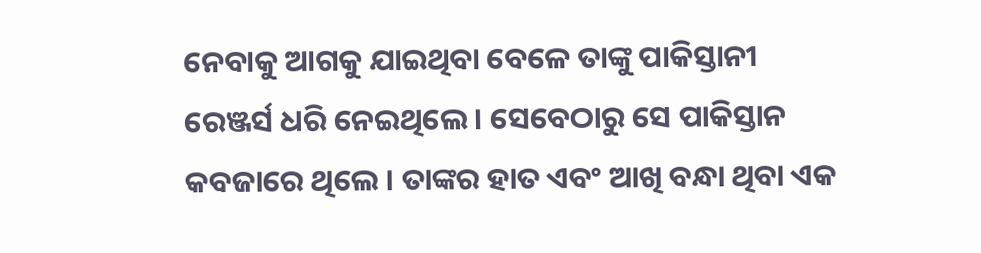ନେବାକୁ ଆଗକୁ ଯାଇଥିବା ବେଳେ ତାଙ୍କୁ ପାକିସ୍ତାନୀ ରେଞ୍ଜର୍ସ ଧରି ନେଇଥିଲେ । ସେବେଠାରୁ ସେ ପାକିସ୍ତାନ କବଜାରେ ଥିଲେ । ତାଙ୍କର ହାତ ଏବଂ ଆଖି ବନ୍ଧା ଥିବା ଏକ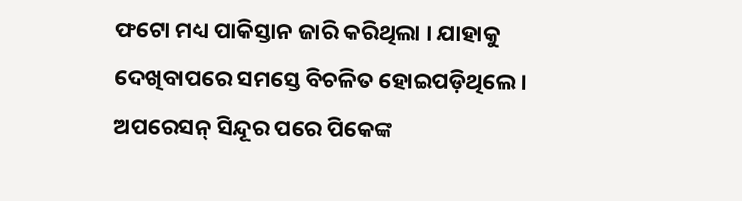ଫଟୋ ମଧ୍ୟ ପାକିସ୍ତାନ ଜାରି କରିଥିଲା । ଯାହାକୁ ଦେଖିବାପରେ ସମସ୍ତେ ବିଚଳିତ ହୋଇପଡ଼ିଥିଲେ । ଅପରେସନ୍ ସିନ୍ଦୂର ପରେ ପିକେଙ୍କ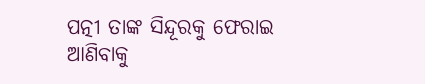ପତ୍ନୀ ତାଙ୍କ ସିନ୍ଦୂରକୁ ଫେରାଇ ଆଣିବାକୁ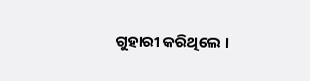ଗୁହାରୀ କରିଥିଲେ ।